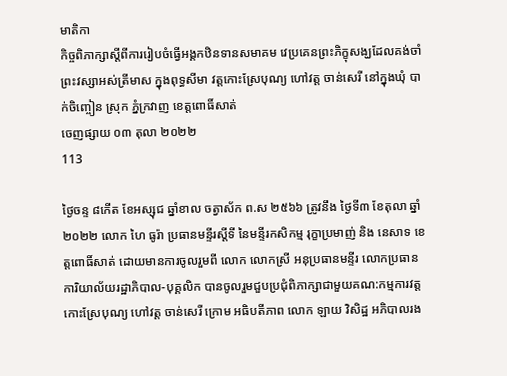មាតិកា
កិច្ចពិភាក្សាស្ដីពីការរៀបចំធ្វើអង្គកឋិនទានសមាគម វេប្រគេនព្រះភិក្ខុសង្ឃដែលគង់ចាំព្រះវស្សាអស់ត្រីមាស ក្នុងពុទ្ធសីមា វត្តកោះស្រែបុណ្យ ហៅវត្ត ចាន់សេរី នៅក្នុងឃុំ បាក់ចិញ្ចៀន ស្រុក ភ្នំក្រវាញ ខេត្តពោធិ៍សាត់
ចេញផ្សាយ ០៣ តុលា ២០២២
113

ថ្ងៃចន្ទ ៨កើត ខែអស្សុជ ឆ្នាំខាល ចត្វាស័ក ព.ស ២៥៦៦ ត្រូវនឹង ថ្ងៃទី៣ ខែតុលា ឆ្នាំ២០២២ លោក ហៃ ធូរ៉ា ប្រធានមន្ទីរស្ដីទី នៃមន្ទីរកសិកម្ម រុក្ខាប្រមាញ់ និង នេសាទ ខេត្តពោធិ៍សាត់ ដោយមានការចូលរួមពី លោក លោកស្រី អនុប្រធានមន្ទីរ លោកប្រធាន ការិយាល័យរដ្ឋាភិបាល-បុគ្គលិក បានចូលរួមជួបប្រជុំពិភាក្សាជាមួយគណ:កម្មការវត្ត កោះស្រែបុណ្យ ហៅវត្ត ចាន់សេរី ក្រោម អធិបតីភាព លោក ឡាយ វិសិដ្ឋ អភិបាលរង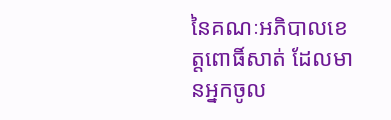នៃគណៈអភិបាលខេត្តពោធិ៍សាត់ ដែលមានអ្នកចូល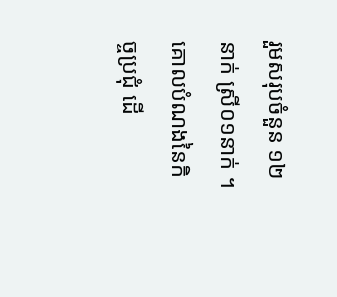រួមសរុបចំនួន ១២នាក់ ស្រី០១នាក់ ។គោលបំណងនៃកិច្ចប្រជុំ ដើ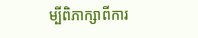ម្បីពិភាក្សាពីការ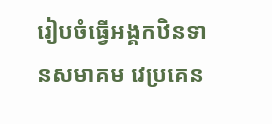រៀបចំធ្វើអង្គកឋិនទានសមាគម វេប្រគេន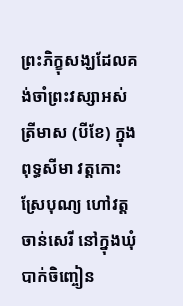ព្រះភិក្ខុសង្ឃដែលគង់ចាំព្រះវស្សាអស់ត្រីមាស (បីខែ) ក្នុងពុទ្ធសីមា វត្តកោះស្រែបុណ្យ ហៅវត្ត ចាន់សេរី នៅក្នុងឃុំ បាក់ចិញ្ចៀន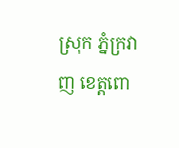ស្រុក ភ្នំក្រវាញ ខេត្តពោ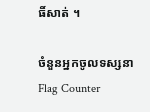ធិ៍សាត់ ។

ចំនួនអ្នកចូលទស្សនា
Flag Counter